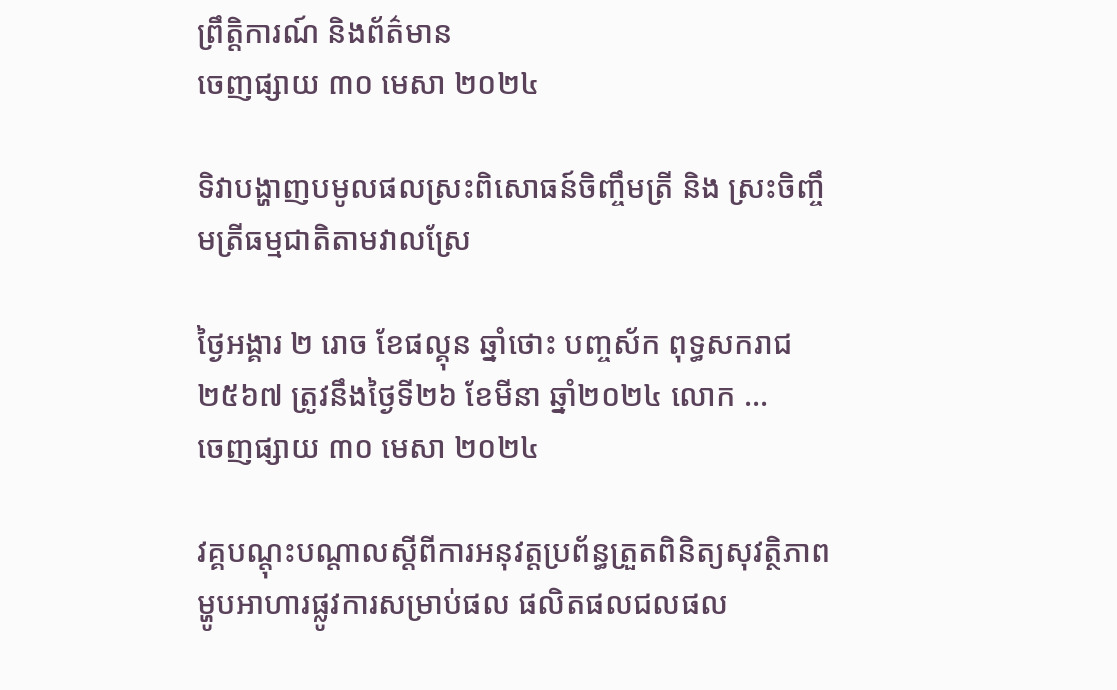ព្រឹត្តិការណ៍ និងព័ត៌មាន
ចេញផ្សាយ ៣០ មេសា ២០២៤

ទិវាបង្ហាញបមូលផលស្រះពិសោធន៍ចិញ្ចឹមត្រី និង ស្រះចិញ្ចឹមត្រីធម្មជាតិតាមវាលស្រែ

ថ្ងៃអង្គារ ២ រោច ខែផល្គុន ឆ្នាំថោះ បញ្ចស័ក ពុទ្ធសករាជ ២៥៦៧ ត្រូវនឹងថ្ងៃទី២៦ ខែមីនា ឆ្នាំ២០២៤ លោក ...
ចេញផ្សាយ ៣០ មេសា ២០២៤

វគ្គបណ្តុះបណ្តាលស្តីពីការអនុវត្តប្រព័ន្ធត្រួតពិនិត្យសុវត្ថិភាពម្ហូបអាហារផ្លូវការសម្រាប់ផល ផលិតផលជលផល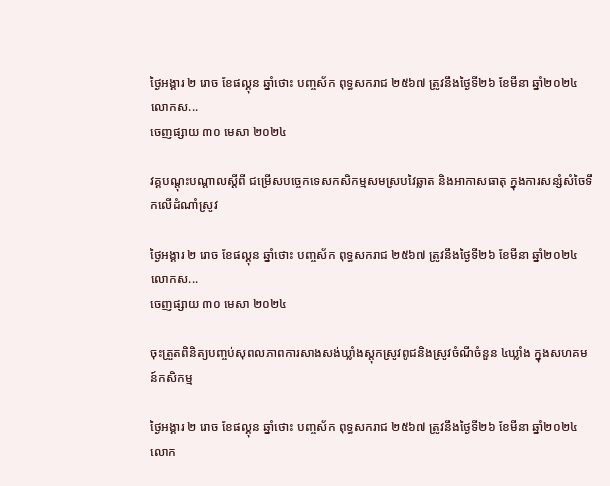ថ្ងៃអង្គារ ២ រោច ខែផល្គុន ឆ្នាំថោះ បញ្ចស័ក ពុទ្ធសករាជ ២៥៦៧ ត្រូវនឹងថ្ងៃទី២៦ ខែមីនា ឆ្នាំ២០២៤ លោកស...
ចេញផ្សាយ ៣០ មេសា ២០២៤

វគ្គបណ្ដុះបណ្ដាលស្តីពី ជម្រើសបច្ចេកទេសកសិកម្មសមស្របវៃឆ្លាត និងអាកាសធាតុ ក្នុងការសន្សំសំចៃទឹកលើដំណាំស្រូវ

ថ្ងៃអង្គារ ២ រោច ខែផល្គុន ឆ្នាំថោះ បញ្ចស័ក ពុទ្ធសករាជ ២៥៦៧ ត្រូវនឹងថ្ងៃទី២៦ ខែមីនា ឆ្នាំ២០២៤ លោកស...
ចេញផ្សាយ ៣០ មេសា ២០២៤

ចុះត្រួតពិនិត្យបញ្ចប់សុពលភាពការសាងសង់ឃ្លាំងស្តុកស្រូវពូជនិងស្រូវចំណីចំនួន ៤ឃ្លាំង ក្នុងសហគមន៍កសិកម្ម

ថ្ងៃអង្គារ ២ រោច ខែផល្គុន ឆ្នាំថោះ បញ្ចស័ក ពុទ្ធសករាជ ២៥៦៧ ត្រូវនឹងថ្ងៃទី២៦ ខែមីនា ឆ្នាំ២០២៤ លោក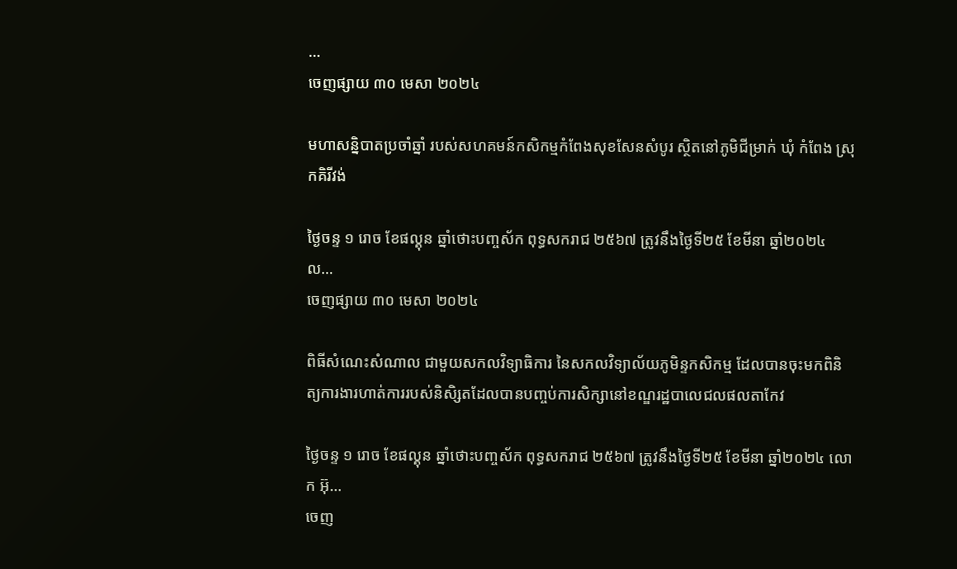...
ចេញផ្សាយ ៣០ មេសា ២០២៤

មហាសន្និបាតប្រចាំឆ្នាំ របស់សហគមន៍កសិកម្មកំពែងសុខសែនសំបូរ ស្ថិតនៅភូមិជីម្រាក់ ឃុំ កំពែង ស្រុកគិរីវង់

ថ្ងៃចន្ទ ១ រោច ខែផល្គុន ឆ្នាំថោះបញ្ចស័ក ពុទ្ធសករាជ ២៥៦៧ ត្រូវនឹងថ្ងៃទី២៥ ខែមីនា ឆ្នាំ២០២៤  ល...
ចេញផ្សាយ ៣០ មេសា ២០២៤

ពិធីសំណេះសំណាល ជាមួយសកលវិទ្យាធិការ នៃសកលវិទ្យាល័យភូមិន្ទកសិកម្ម ដែលបានចុះមកពិនិត្យការងារហាត់ការរបស់និសិ្សតដែលបានបញ្ចប់ការសិក្សានៅខណ្ឌរដ្ឋបាលេជលផលតាកែវ

ថ្ងៃចន្ទ ១ រោច ខែផល្គុន ឆ្នាំថោះបញ្ចស័ក ពុទ្ធសករាជ ២៥៦៧ ត្រូវនឹងថ្ងៃទី២៥ ខែមីនា ឆ្នាំ២០២៤ លោក អ៊ុ...
ចេញ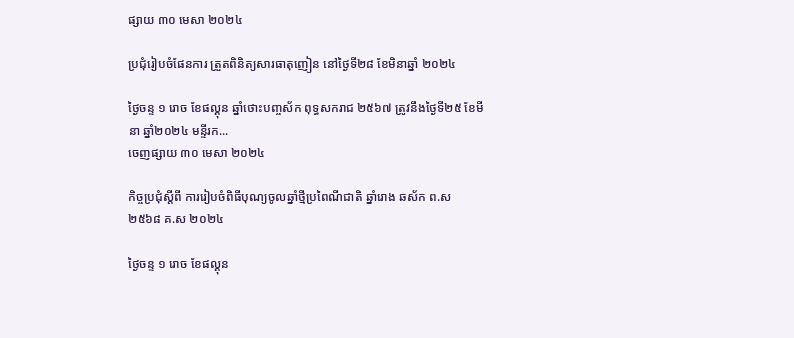ផ្សាយ ៣០ មេសា ២០២៤

ប្រជុំរៀបចំផែនការ ត្រួតពិនិត្យសារធាតុញៀន នៅថ្ងៃទី២៨ ខែមិនាឆ្នាំ ២០២៤

ថ្ងៃចន្ទ ១ រោច ខែផល្គុន ឆ្នាំថោះបញ្ចស័ក ពុទ្ធសករាជ ២៥៦៧ ត្រូវនឹងថ្ងៃទី២៥ ខែមីនា ឆ្នាំ២០២៤ មន្ទីរក...
ចេញផ្សាយ ៣០ មេសា ២០២៤

កិច្ចប្រជុំស្ដីពី ការរៀបចំពិធីបុណ្យចូលឆ្នាំថ្មីប្រពៃណីជាតិ ឆ្នាំរោង ឆស័ក ព.ស ២៥៦៨ គ.ស ២០២៤

ថ្ងៃចន្ទ ១ រោច ខែផល្គុន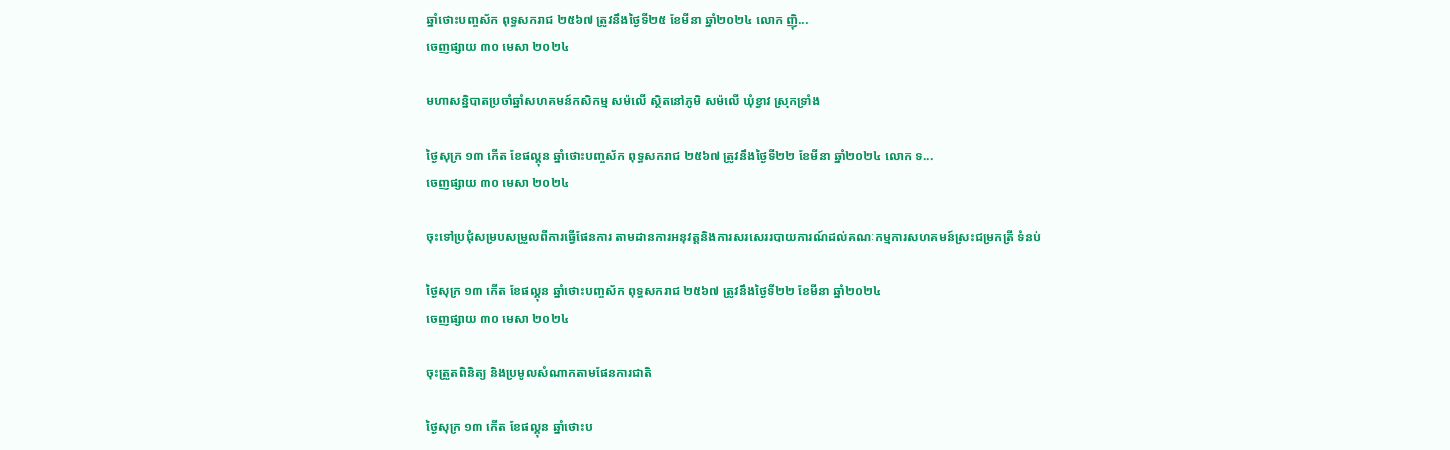ឆ្នាំថោះបញ្ចស័ក ពុទ្ធសករាជ ២៥៦៧ ត្រូវនឹងថ្ងៃទី២៥ ខែមីនា ឆ្នាំ២០២៤ លោក ញ៉ិ...
ចេញផ្សាយ ៣០ មេសា ២០២៤

មហាសន្និបាតប្រចាំឆ្នាំសហគមន៍កសិកម្ម សម៉លើ ស្ថិតនៅភូមិ សម៉លើ ឃុំខ្វាវ ស្រុកទ្រាំង

ថ្ងៃសុក្រ ១៣ កើត ខែផល្គុន ឆ្នាំថោះបញ្ចស័ក ពុទ្ធសករាជ ២៥៦៧ ត្រូវនឹងថ្ងៃទី២២ ខែមីនា ឆ្នាំ២០២៤ លោក ទ...
ចេញផ្សាយ ៣០ មេសា ២០២៤

ចុះទៅប្រជុំសម្របសម្រួលពីការធ្វើផែនការ តាមដានការអនុវត្តនិងការសរសេររបាយការណ៍ដល់គណៈកម្មការសហគមន៍ស្រះជម្រកត្រី ទំនប់

ថ្ងៃសុក្រ ១៣ កើត ខែផល្គុន ឆ្នាំថោះបញ្ចស័ក ពុទ្ធសករាជ ២៥៦៧ ត្រូវនឹងថ្ងៃទី២២ ខែមីនា ឆ្នាំ២០២៤
ចេញផ្សាយ ៣០ មេសា ២០២៤

ចុះត្រួតពិនិត្យ និងប្រមូលសំណាកតាមផែនការជាតិ

ថ្ងៃសុក្រ ១៣ កើត ខែផល្គុន ឆ្នាំថោះប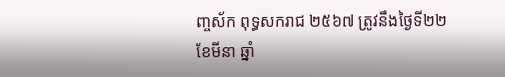ញ្ចស័ក ពុទ្ធសករាជ ២៥៦៧ ត្រូវនឹងថ្ងៃទី២២ ខែមីនា ឆ្នាំ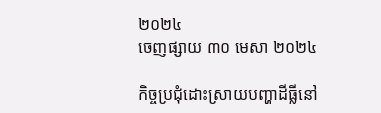២០២៤
ចេញផ្សាយ ៣០ មេសា ២០២៤

កិច្ចប្រជុំដោះស្រាយបញ្ហាដីធ្លីនៅ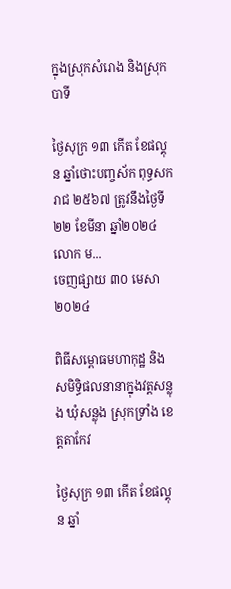ក្នុងស្រុកសំរោង និងស្រុកបាទី

ថ្ងៃសុក្រ ១៣ កើត ខែផល្គុន ឆ្នាំថោះបញ្ចស័ក ពុទ្ធសករាជ ២៥៦៧ ត្រូវនឹងថ្ងៃទី២២ ខែមីនា ឆ្នាំ២០២៤ លោក ម...
ចេញផ្សាយ ៣០ មេសា ២០២៤

ពិធីសម្ពោធមហាកុដ្ឋ និងសមិទ្ធិផលនានាក្នុងវត្តសន្លុង ឃុំសន្លុង ស្រុកទ្រាំង ខេត្តតាកែវ

ថ្ងៃសុក្រ ១៣ កើត ខែផល្គុន ឆ្នាំ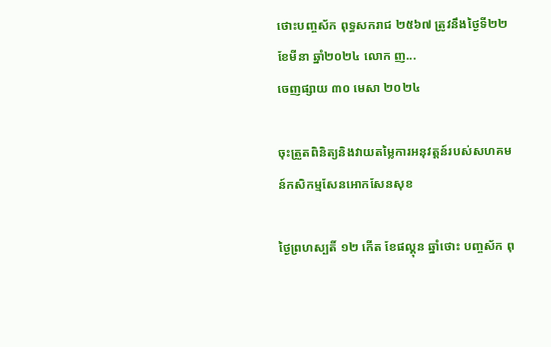ថោះបញ្ចស័ក ពុទ្ធសករាជ ២៥៦៧ ត្រូវនឹងថ្ងៃទី២២ ខែមីនា ឆ្នាំ២០២៤ លោក ញ...
ចេញផ្សាយ ៣០ មេសា ២០២៤

ចុះត្រួតពិនិត្យនិងវាយតម្លៃការអនុវត្តន៍របស់សហគមន៍កសិកម្មសែនអោកសែនសុខ

ថ្ងៃព្រហស្បតិ៍ ១២ កើត ខែផល្គុន ឆ្នាំថោះ បញ្ចស័ក ពុ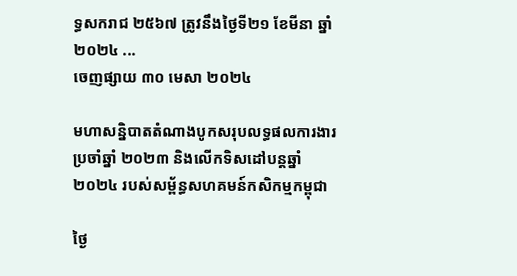ទ្ធសករាជ ២៥៦៧ ត្រូវនឹងថ្ងៃទី២១ ខែមីនា ឆ្នាំ២០២៤ ...
ចេញផ្សាយ ៣០ មេសា ២០២៤

មហាសន្និបាតតំណាងបូកសរុបលទ្ធផលការងារប្រចាំឆ្នាំ ២០២៣ និងលើកទិសដៅបន្តឆ្នាំ២០២៤ របស់សម្ព័ន្ធសហគមន៍កសិកម្មកម្ពុជា

ថ្ងៃ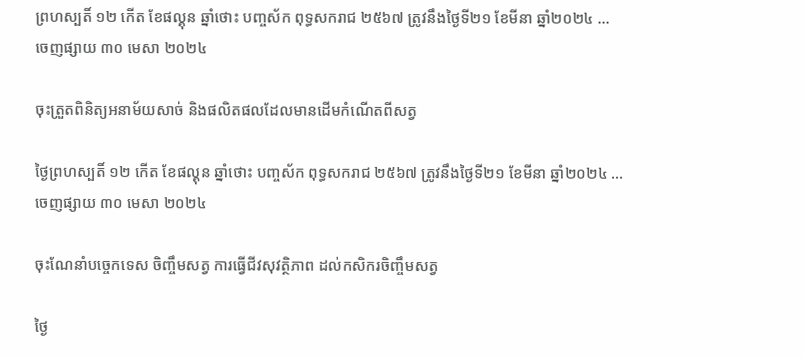ព្រហស្បតិ៍ ១២ កើត ខែផល្គុន ឆ្នាំថោះ បញ្ចស័ក ពុទ្ធសករាជ ២៥៦៧ ត្រូវនឹងថ្ងៃទី២១ ខែមីនា ឆ្នាំ២០២៤ ...
ចេញផ្សាយ ៣០ មេសា ២០២៤

ចុះត្រួតពិនិត្យអនាម័យសាច់ និងផលិតផលដែលមានដេីមកំណេីតពីសត្វ

ថ្ងៃព្រហស្បតិ៍ ១២ កើត ខែផល្គុន ឆ្នាំថោះ បញ្ចស័ក ពុទ្ធសករាជ ២៥៦៧ ត្រូវនឹងថ្ងៃទី២១ ខែមីនា ឆ្នាំ២០២៤ ...
ចេញផ្សាយ ៣០ មេសា ២០២៤

ចុះណែនាំបច្ចេកទេស ចិញ្ចឹមសត្វ ការធ្វេីជីវសុវត្ថិភាព ដល់កសិករចិញ្ចឹមសត្វ

ថ្ងៃ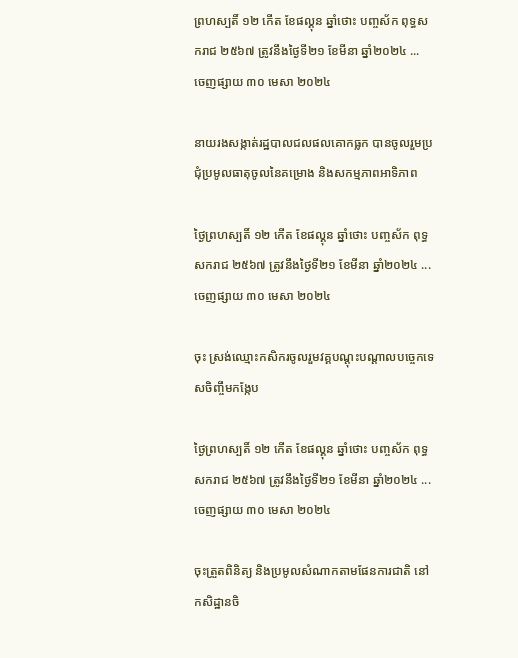ព្រហស្បតិ៍ ១២ កើត ខែផល្គុន ឆ្នាំថោះ បញ្ចស័ក ពុទ្ធសករាជ ២៥៦៧ ត្រូវនឹងថ្ងៃទី២១ ខែមីនា ឆ្នាំ២០២៤ ...
ចេញផ្សាយ ៣០ មេសា ២០២៤

នាយរងសង្កាត់រដ្ឋបាលជលផលគោកធ្លក បានចូលរួមប្រជុំប្រមូលធាតុចូលនៃគម្រោង និងសកម្មភាពអាទិភាព

ថ្ងៃព្រហស្បតិ៍ ១២ កើត ខែផល្គុន ឆ្នាំថោះ បញ្ចស័ក ពុទ្ធសករាជ ២៥៦៧ ត្រូវនឹងថ្ងៃទី២១ ខែមីនា ឆ្នាំ២០២៤ ...
ចេញផ្សាយ ៣០ មេសា ២០២៤

ចុះ ស្រង់ឈ្មោះកសិករចូលរួមវគ្គបណ្តុះបណ្តាលបច្ចេកទេសចិញ្ចឹមកង្កែប

ថ្ងៃព្រហស្បតិ៍ ១២ កើត ខែផល្គុន ឆ្នាំថោះ បញ្ចស័ក ពុទ្ធសករាជ ២៥៦៧ ត្រូវនឹងថ្ងៃទី២១ ខែមីនា ឆ្នាំ២០២៤ ...
ចេញផ្សាយ ៣០ មេសា ២០២៤

ចុះត្រួតពិនិត្យ និងប្រមូលសំណាកតាមផែនការជាតិ នៅកសិដ្ឋានចិ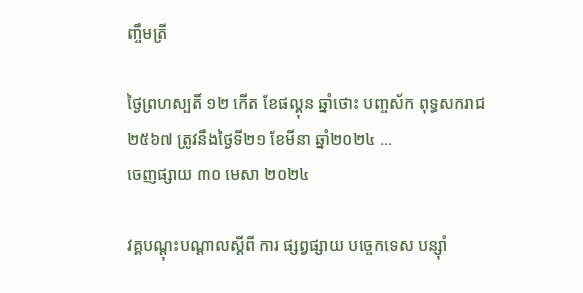ញ្ចឹមត្រី

ថ្ងៃព្រហស្បតិ៍ ១២ កើត ខែផល្គុន ឆ្នាំថោះ បញ្ចស័ក ពុទ្ធសករាជ ២៥៦៧ ត្រូវនឹងថ្ងៃទី២១ ខែមីនា ឆ្នាំ២០២៤ ...
ចេញផ្សាយ ៣០ មេសា ២០២៤

វគ្គបណ្ដុះបណ្ដាលស្ដីពី ការ ផ្សព្វផ្សាយ បច្ចេកទេស បន្សុំា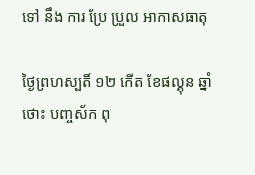ទៅ នឹង ការ ប្រែ ប្រួល អាកាសធាតុ

ថ្ងៃព្រហស្បតិ៍ ១២ កើត ខែផល្គុន ឆ្នាំថោះ បញ្ចស័ក ពុ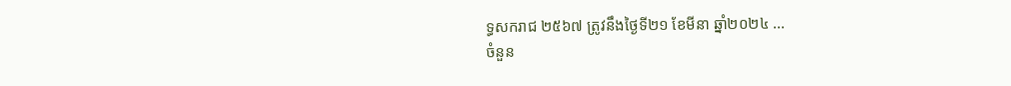ទ្ធសករាជ ២៥៦៧ ត្រូវនឹងថ្ងៃទី២១ ខែមីនា ឆ្នាំ២០២៤ ...
ចំនួន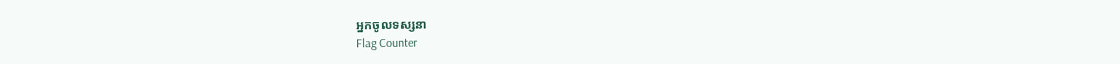អ្នកចូលទស្សនា
Flag Counter